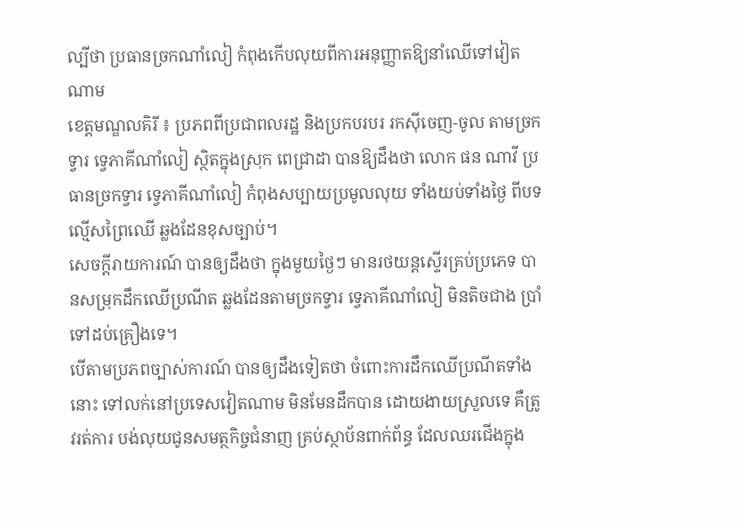ល្បីថា ប្រធានច្រកណាំលៀ កំពុងកើបលុយពីការអនុញ្ញាតឱ្យនាំឈើទៅវៀតណាម
ខេត្តមណ្ឌលគិរី ៖ ប្រភពពីប្រជាពលរដ្ឋ និងប្រកបរបរ រកស៊ីចេញ-ចូល តាមច្រកទ្វារ ទ្វេភាគីណាំលៀ ស្ថិតក្នុងស្រុក ពេជ្រាដា បានឱ្យដឹងថា លោក ផន ណាវី ប្រធានច្រកទ្វារ ទ្វេភាគីណាំលៀ កំពុងសប្បាយប្រមូលលុយ ទាំងយប់ទាំងថ្ងៃ ពីបទល្មើសព្រៃឈើ ឆ្លងដែនខុសច្បាប់។
សេចក្តីរាយការណ៍ បានឲ្យដឹងថា ក្នុងមួយថ្ងៃៗ មានរថយន្តស្ទើរគ្រប់ប្រភេទ បានសម្រុកដឹកឈើប្រណីត ឆ្លងដែនតាមច្រកទ្វារ ទ្វេភាគីណាំលៀ មិនតិចជាង ប្រាំទៅដប់គ្រឿងទេ។
បើតាមប្រភពច្បាស់ការណ៍ បានឲ្យដឹងទៀតថា ចំពោះការដឹកឈើប្រណីតទាំងនោះ ទៅលក់នៅប្រទេសវៀតណាម មិនមែនដឹកបាន ដោយងាយស្រួលទេ គឺត្រូវរត់ការ បង់លុយជូនសមត្ថកិច្ចជំនាញ គ្រប់ស្ថាប័នពាក់ព័ន្ធ ដែលឈរជើងក្នុង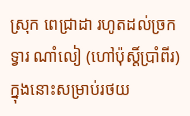ស្រុក ពេជ្រាដា រហូតដល់ច្រកទ្វារ ណាំលៀ (ហៅប៉ុស្តិ៍ប្រាំពីរ) ក្នុងនោះសម្រាប់រថយ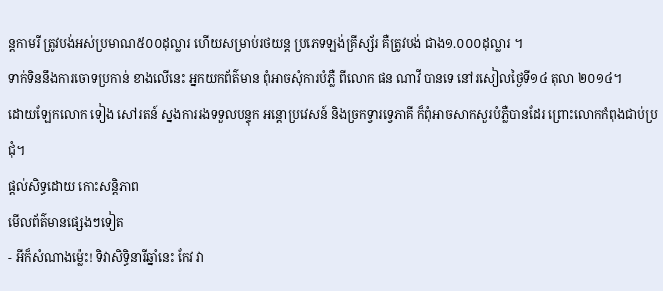ន្តកាមរី ត្រូវបង់អស់ប្រមាណ៥០០ដុល្លារ ហើយសម្រាប់រថយន្ត ប្រភេទឡង់គ្រីស្ស័រ គឺត្រូវបង់ ជាង១.០០០ដុល្លារ ។
ទាក់ទិននឹងការចោទប្រកាន់ ខាងលើនេះ អ្នកយកព័ត៌មាន ពុំអាចសុំការបំភ្លឺ ពីលោក ផន ណាវី បានទេ នៅរសៀលថ្ងៃទី១៤ តុលា ២០១៤។
ដោយឡែកលោក ទៀង សៅរតន៍ ស្នងការរងទទួលបន្ទុក អន្តោប្រវេសន៍ និងច្រកទ្វារទ្វេភាគី ក៏ពុំអាចសាកសួរបំភ្លឺបានដែរ ព្រោះលោកកំពុងជាប់ប្រជុំ។
ផ្តល់សិទ្ធដោយ កោះសន្តិភាព
មើលព័ត៌មានផ្សេងៗទៀត
- អីក៏សំណាងម្ល៉េះ! ទិវាសិទ្ធិនារីឆ្នាំនេះ កែវ វា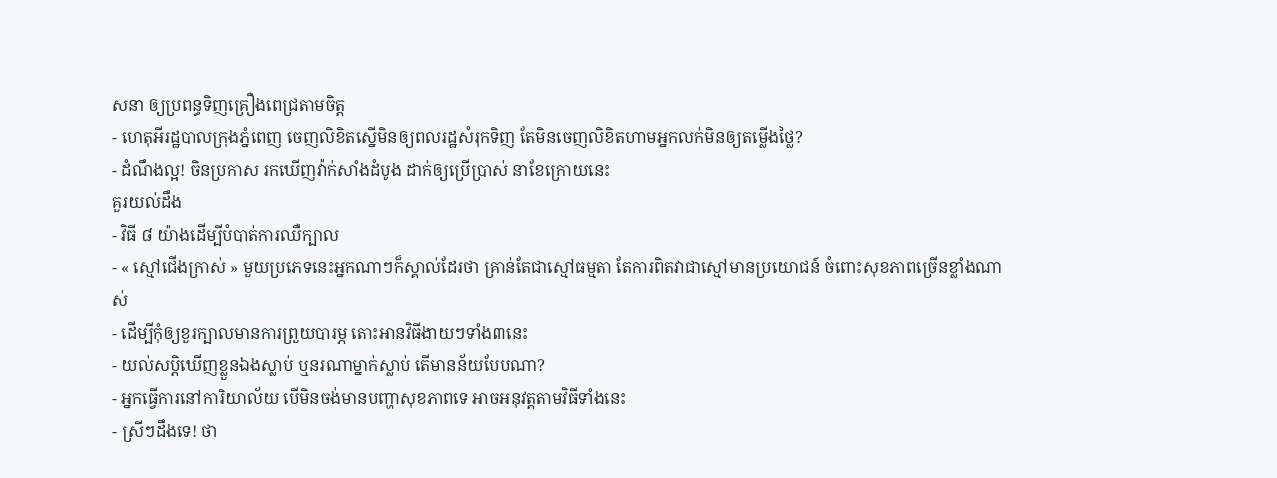សនា ឲ្យប្រពន្ធទិញគ្រឿងពេជ្រតាមចិត្ត
- ហេតុអីរដ្ឋបាលក្រុងភ្នំពេញ ចេញលិខិតស្នើមិនឲ្យពលរដ្ឋសំរុកទិញ តែមិនចេញលិខិតហាមអ្នកលក់មិនឲ្យតម្លើងថ្លៃ?
- ដំណឹងល្អ! ចិនប្រកាស រកឃើញវ៉ាក់សាំងដំបូង ដាក់ឲ្យប្រើប្រាស់ នាខែក្រោយនេះ
គួរយល់ដឹង
- វិធី ៨ យ៉ាងដើម្បីបំបាត់ការឈឺក្បាល
- « ស្មៅជើងក្រាស់ » មួយប្រភេទនេះអ្នកណាៗក៏ស្គាល់ដែរថា គ្រាន់តែជាស្មៅធម្មតា តែការពិតវាជាស្មៅមានប្រយោជន៍ ចំពោះសុខភាពច្រើនខ្លាំងណាស់
- ដើម្បីកុំឲ្យខួរក្បាលមានការព្រួយបារម្ភ តោះអានវិធីងាយៗទាំង៣នេះ
- យល់សប្តិឃើញខ្លួនឯងស្លាប់ ឬនរណាម្នាក់ស្លាប់ តើមានន័យបែបណា?
- អ្នកធ្វើការនៅការិយាល័យ បើមិនចង់មានបញ្ហាសុខភាពទេ អាចអនុវត្តតាមវិធីទាំងនេះ
- ស្រីៗដឹងទេ! ថា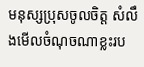មនុស្សប្រុសចូលចិត្ត សំលឹងមើលចំណុចណាខ្លះរប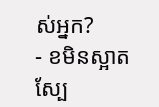ស់អ្នក?
- ខមិនស្អាត ស្បែ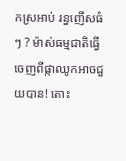កស្រអាប់ រន្ធញើសធំៗ ? ម៉ាស់ធម្មជាតិធ្វើចេញពីផ្កាឈូកអាចជួយបាន! តោះ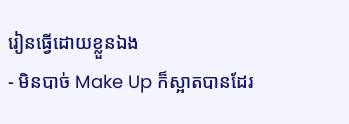រៀនធ្វើដោយខ្លួនឯង
- មិនបាច់ Make Up ក៏ស្អាតបានដែរ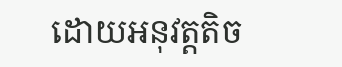ដោយអនុវត្តតិច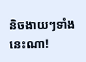និចងាយៗទាំងនេះណា!